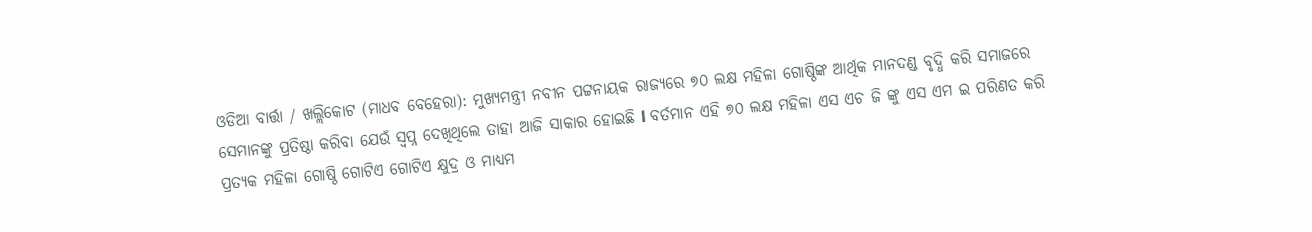ଓଡିଆ ବାର୍ତ୍ତା / ଖଲ୍ଲିକୋଟ (ମାଧବ ବେହେରା): ମୁଖ୍ୟମନ୍ତ୍ରୀ ନବୀନ ପଟ୍ଟନାୟକ ରାଜ୍ୟରେ ୭୦ ଲକ୍ଷ ମହିଳା ଗୋଷ୍ଠିଙ୍କ ଆର୍ଥିକ ମାନଦଣ୍ଡ ବୃଦ୍ଧି କରି ସମାଜରେ ସେମାନଙ୍କୁ ପ୍ରତିଷ୍ଠା କରିବା ଯେଉଁ ସ୍ୱପ୍ନ ଦେଖିଥିଲେ ତାହା ଆଜି ସାକାର ହୋଇଛି l ବର୍ତମାନ ଏହି ୭୦ ଲକ୍ଷ ମହିଳା ଏସ ଏଚ ଜି ଙ୍କୁ ଏସ ଏମ ଇ ପରିଣତ କରି ପ୍ରତ୍ୟକ ମହିଳା ଗୋଷ୍ଠି ଗୋଟିଏ ଗୋଟିଏ କ୍ଷୁଦ୍ର ଓ ମାଧ୍ୟମ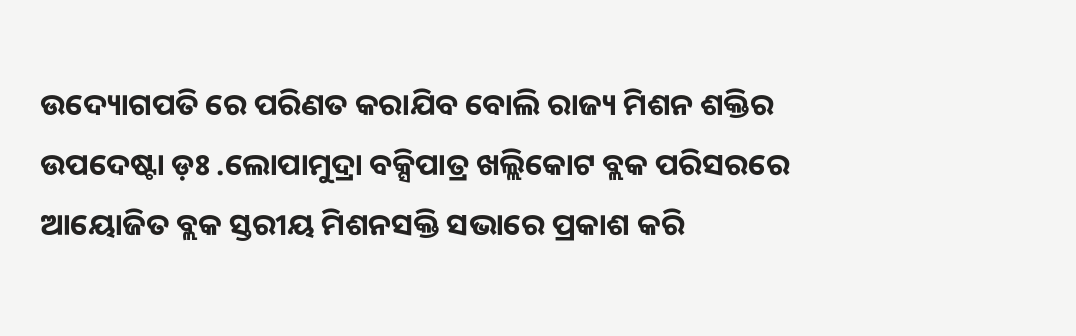ଉଦ୍ୟୋଗପତି ରେ ପରିଣତ କରାଯିବ ବୋଲି ରାଜ୍ୟ ମିଶନ ଶକ୍ତିର ଉପଦେଷ୍ଟା ଡ଼ଃ .ଲୋପାମୁଦ୍ରା ବକ୍ସିପାତ୍ର ଖଲ୍ଲିକୋଟ ବ୍ଲକ ପରିସରରେ ଆୟୋଜିତ ବ୍ଲକ ସ୍ତରୀୟ ମିଶନସକ୍ତି ସଭାରେ ପ୍ରକାଶ କରି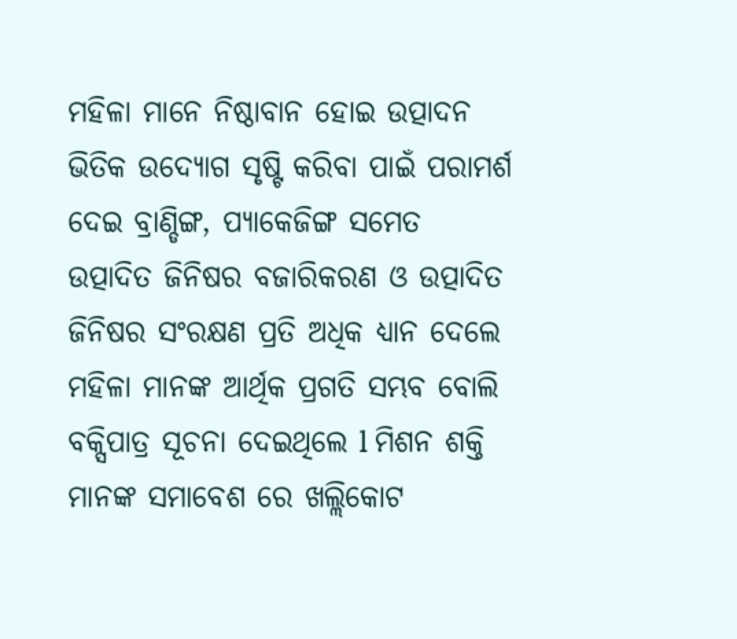ମହିଳା ମାନେ ନିଷ୍ଠାବାନ ହୋଇ ଉତ୍ପାଦନ ଭିତିକ ଉଦ୍ୟୋଗ ସୃଷ୍ଟି କରିବା ପାଇଁ ପରାମର୍ଶ ଦେଇ ବ୍ରାଣ୍ଡିଙ୍ଗ, ପ୍ୟାକେଜିଙ୍ଗ ସମେତ ଉତ୍ପାଦିତ ଜିନିଷର ବଜାରିକରଣ ଓ ଉତ୍ପାଦିତ ଜିନିଷର ସଂରକ୍ଷଣ ପ୍ରତି ଅଧିକ ଧ୍ୟାନ ଦେଲେ ମହିଳା ମାନଙ୍କ ଆର୍ଥିକ ପ୍ରଗତି ସମ୍ଭବ ବୋଲି ବକ୍ସିପାତ୍ର ସୂଚନା ଦେଇଥିଲେ l ମିଶନ ଶକ୍ତି ମାନଙ୍କ ସମାବେଶ ରେ ଖଲ୍ଲିକୋଟ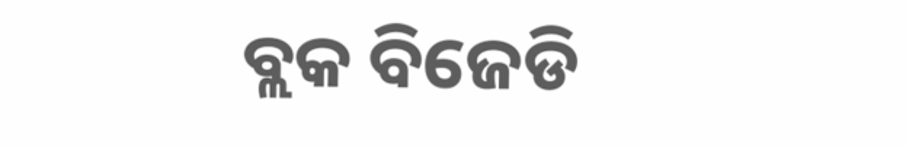ବ୍ଲକ ବିଜେଡି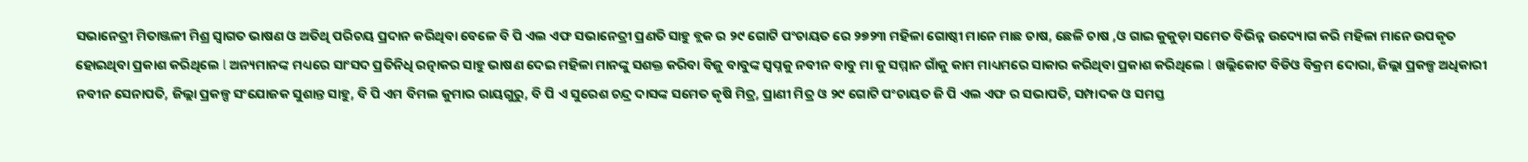ସଭାନେତ୍ରୀ ମିତାଞ୍ଜଳୀ ମିଶ୍ର ସ୍ୱାଗତ ଭାଷଣ ଓ ଅତିଥି ପରିଚୟ ପ୍ରଦାନ କରିଥିବା ବେଳେ ବି ପି ଏଲ ଏଫ ସଭାନେତ୍ରୀ ପ୍ରଣତି ସାହୁ ବ୍ଲକ ର ୨୯ ଗୋଟି ପଂଚାୟତ ରେ ୨୭୨୩ ମହିଳା ଗୋଷ୍ଠୀ ମାନେ ମାଛ ଚାଷ, ଛେଳି ଚାଷ ,ଓ ଗାଇ କୁକୁଡ଼ା ସମେତ ବିଭିନ୍ନ ଉଦ୍ୟୋଗ କରି ମହିଳା ମାନେ ଉପକୃତ ହୋଇଥିବା ପ୍ରକାଶ କରିଥିଲେ l ଅନ୍ୟମାନଙ୍କ ମଧ୍ୟରେ ସାଂସଦ ପ୍ରତିନିଧି ରତ୍ନାକର ସାହୁ ଭାଷଣ ଦେଇ ମହିଳା ମାନଙ୍କୁ ସଶକ୍ତ କରିବା ବିଜୁ ବାବୁଙ୍କ ସ୍ୱପ୍ନକୁ ନବୀନ ବାବୁ ମା କୁ ସମ୍ମାନ ଗାଁକୁ କାମ ମାଧ୍ୟମରେ ସାକାର କରିଥିବା ପ୍ରକାଶ କରିଥିଲେ l ଖଲ୍ଲିକୋଟ ବିଡିଓ ବିକ୍ରମ ଦୋରା, ଜିଲ୍ଲା ପ୍ରକଳ୍ପ ଅଧିକାରୀ ନବୀନ ସେନାପତି, ଜିଲ୍ଲା ପ୍ରକଳ୍ପ ସଂଯୋଜକ ସୁଶାନ୍ତ ସାହୁ, ବି ପି ଏମ ବିମଲ କୁମାର ରାୟଗୁରୁ, ବି ପି ଏ ସୁରେଶ ଚନ୍ଦ୍ର ଦାସଙ୍କ ସମେତ କୃଷି ମିତ୍ର, ପ୍ରାଣୀ ମିତ୍ର ଓ ୨୯ ଗୋଟି ପଂଚାୟତ ଜି ପି ଏଲ ଏଫ ର ସଭାପତି, ସମ୍ପାଦକ ଓ ସମସ୍ତ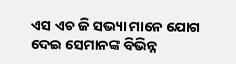ଏସ ଏଚ ଜି ସଭ୍ୟା ମାନେ ଯୋଗ ଦେଇ ସେମାନଙ୍କ ବିଭିନ୍ନ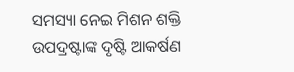ସମସ୍ୟା ନେଇ ମିଶନ ଶକ୍ତି ଉପଦ୍ରଷ୍ଟାଙ୍କ ଦୃଷ୍ଟି ଆକର୍ଷଣ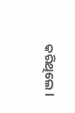କରିଥିଲେ l